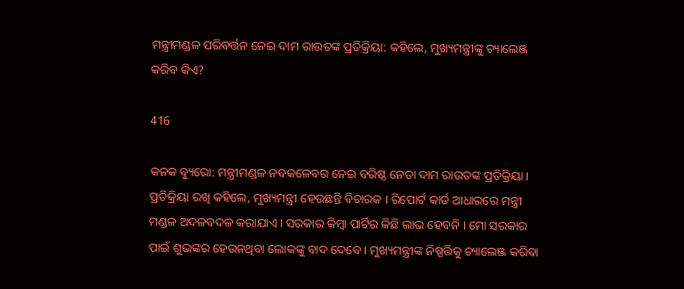ମନ୍ତ୍ରୀମଣ୍ଡଳ ପରିବର୍ତ୍ତନ ନେଇ ଦାମ ରାଉତଙ୍କ ପ୍ରତିକ୍ରିୟା: କହିଲେ, ମୁଖ୍ୟମନ୍ତ୍ରୀଙ୍କୁ ଚ୍ୟାଲେଞ୍ଜ କରିବ କିଏ?

416

କନକ ବ୍ୟୁରୋ: ମନ୍ତ୍ରୀମଣ୍ଡଳ ନବକଳେବର ନେଇ ବରିଷ୍ଠ ନେତା ଦାମ ରାଉତଙ୍କ ପ୍ରତିକ୍ରିୟା । ପ୍ରତିକ୍ରିୟା ରଖି କହିଲେ, ମୁଖ୍ୟମନ୍ତ୍ରୀ ହେଉଛନ୍ତି ବିଚାରକ । ରିପୋର୍ଟ କାର୍ଡ ଆଧାରରେ ମନ୍ତ୍ରୀ ମଣ୍ଡଳ ଅଦଳବଦଳ କରାଯାଏ । ସରକାର କିମ୍ବା ପାର୍ଟିର କିଛି ଲାଭ ହେବନି । ମୋ ସରକାର ପାଇଁ ଶୁଭଙ୍କର ହେଉନଥିବା ଲୋକଙ୍କୁ ବାଦ ଦେବେ । ମୁଖ୍ୟମନ୍ତ୍ରୀଙ୍କ ନିଷ୍ପତ୍ତିକୁ ଚ୍ୟାଲେଞ୍ଜ କରିବା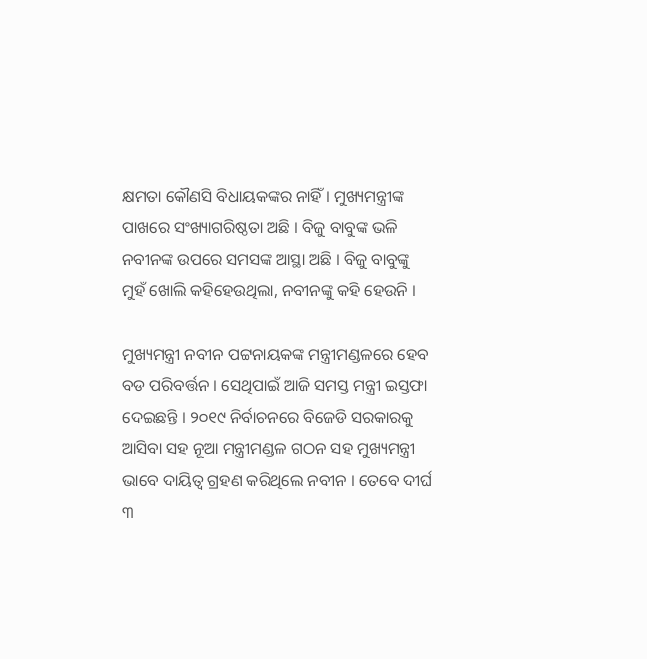କ୍ଷମତା କୌଣସି ବିଧାୟକଙ୍କର ନାହିଁ । ମୁଖ୍ୟମନ୍ତ୍ରୀଙ୍କ ପାଖରେ ସଂଖ୍ୟାଗରିଷ୍ଠତା ଅଛି । ବିଜୁ ବାବୁଙ୍କ ଭଳି ନବୀନଙ୍କ ଉପରେ ସମସଙ୍କ ଆସ୍ଥା ଅଛି । ବିଜୁ ବାବୁଙ୍କୁ ମୁହଁ ଖୋଲି କହିହେଉଥିଲା, ନବୀନଙ୍କୁ କହି ହେଉନି ।

ମୁଖ୍ୟମନ୍ତ୍ରୀ ନବୀନ ପଟ୍ଟନାୟକଙ୍କ ମନ୍ତ୍ରୀମଣ୍ଡଳରେ ହେବ ବଡ ପରିବର୍ତ୍ତନ । ସେଥିପାଇଁ ଆଜି ସମସ୍ତ ମନ୍ତ୍ରୀ ଇସ୍ତଫା ଦେଇଛନ୍ତି । ୨୦୧୯ ନିର୍ବାଚନରେ ବିଜେଡି ସରକାରକୁ ଆସିବା ସହ ନୂଆ ମନ୍ତ୍ରୀମଣ୍ଡଳ ଗଠନ ସହ ମୁଖ୍ୟମନ୍ତ୍ରୀ ଭାବେ ଦାୟିତ୍ୱ ଗ୍ରହଣ କରିଥିଲେ ନବୀନ । ତେବେ ଦୀର୍ଘ ୩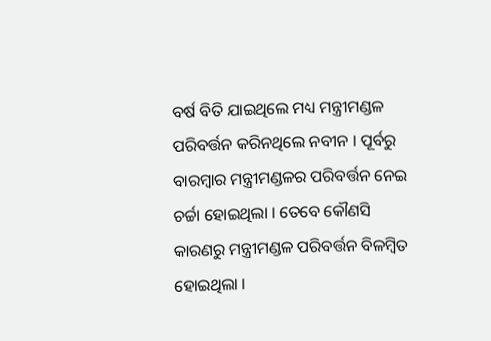ବର୍ଷ ବିତି ଯାଇଥିଲେ ମଧ୍ୟ ମନ୍ତ୍ରୀମଣ୍ଡଳ ପରିବର୍ତ୍ତନ କରିନଥିଲେ ନବୀନ । ପୂର୍ବରୁ ବାରମ୍ବାର ମନ୍ତ୍ରୀମଣ୍ଡଳର ପରିବର୍ତ୍ତନ ନେଇ ଚର୍ଚ୍ଚା ହୋଇଥିଲା । ତେବେ କୌଣସି କାରଣରୁ ମନ୍ତ୍ରୀମଣ୍ଡଳ ପରିବର୍ତ୍ତନ ବିଳମ୍ବିତ ହୋଇଥିଲା ।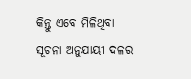କିନ୍ତୁ ଏବେ ମିଳିଥିବା ସୂଚନା ଅନୁଯାୟୀ ଦଳର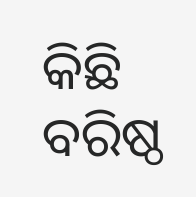କିଛି ବରିଷ୍ଠ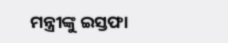ମନ୍ତ୍ରୀଙ୍କୁ ଇସ୍ତଫା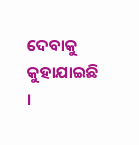ଦେବାକୁ କୁହାଯାଇଛି ।